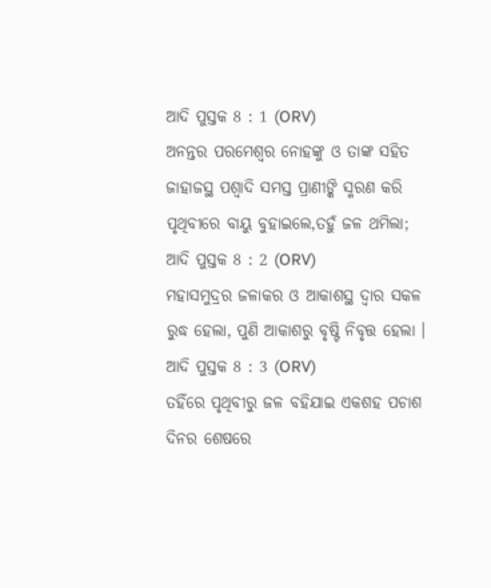ଆଦି ପୁସ୍ତକ 8 : 1 (ORV)
ଅନନ୍ତର ପରମେଶ୍ଵର ନୋହଙ୍କୁ ଓ ତାଙ୍କ ସହିତ ଜାହାଜସ୍ଥ ପଶ୍ଵାଦି ସମସ୍ତ ପ୍ରାଣୀଙ୍କି ସ୍ମରଣ କରି ପୃଥିବୀରେ ବାୟୁ ବୁହାଇଲେ,ତହୁଁ ଜଳ ଥମିଲା;
ଆଦି ପୁସ୍ତକ 8 : 2 (ORV)
ମହାସମୁଦ୍ରର ଜଳାକର ଓ ଆକାଶସ୍ଥ ଦ୍ଵାର ସକଳ ରୁଦ୍ଧ ହେଲା, ପୁଣି ଆକାଶରୁ ବୃଷ୍ଟି ନିବୃତ୍ତ ହେଲା ।
ଆଦି ପୁସ୍ତକ 8 : 3 (ORV)
ତହିଁରେ ପୃଥିବୀରୁ ଜଳ ବହିଯାଇ ଏକଶହ ପଚାଶ ଦିନର ଶେଷରେ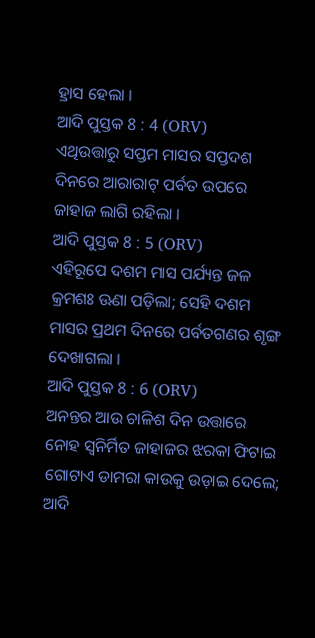ହ୍ରାସ ହେଲା ।
ଆଦି ପୁସ୍ତକ 8 : 4 (ORV)
ଏଥିଉତ୍ତାରୁ ସପ୍ତମ ମାସର ସପ୍ତଦଶ ଦିନରେ ଆରାରାଟ୍ ପର୍ବତ ଉପରେ ଜାହାଜ ଲାଗି ରହିଲା ।
ଆଦି ପୁସ୍ତକ 8 : 5 (ORV)
ଏହିରୂପେ ଦଶମ ମାସ ପର୍ଯ୍ୟନ୍ତ ଜଳ କ୍ରମଶଃ ଊଣା ପଡ଼ିଲା; ସେହି ଦଶମ ମାସର ପ୍ରଥମ ଦିନରେ ପର୍ବତଗଣର ଶୃଙ୍ଗ ଦେଖାଗଲା ।
ଆଦି ପୁସ୍ତକ 8 : 6 (ORV)
ଅନନ୍ତର ଆଉ ଚାଳିଶ ଦିନ ଉତ୍ତାରେ ନୋହ ସ୍ଵନିର୍ମିତ ଜାହାଜର ଝରକା ଫିଟାଇ ଗୋଟାଏ ଡାମରା କାଉକୁ ଉଡ଼ାଇ ଦେଲେ;
ଆଦି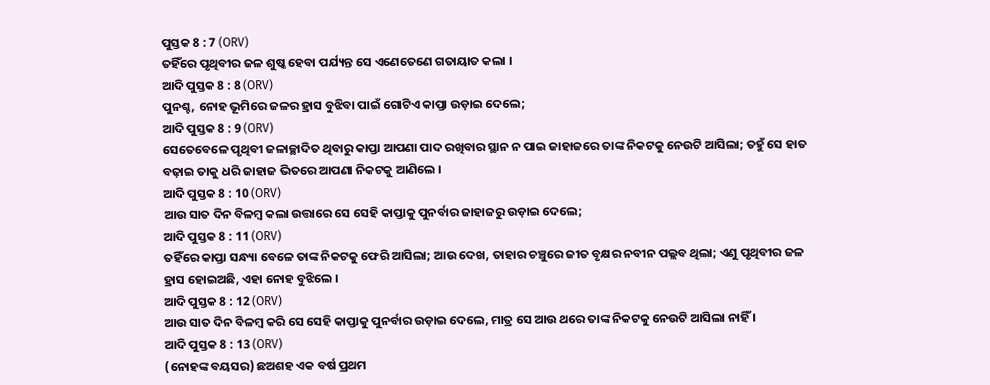ପୁସ୍ତକ 8 : 7 (ORV)
ତହିଁରେ ପୃଥିବୀର ଜଳ ଶୁଷ୍କ ହେବା ପର୍ଯ୍ୟନ୍ତ ସେ ଏଣେତେଣେ ଗତାୟାତ କଲା ।
ଆଦି ପୁସ୍ତକ 8 : 8 (ORV)
ପୁନଶ୍ଚ, ନୋହ ଭୂମିରେ ଜଳର ହ୍ରାସ ବୁଝିବା ପାଇଁ ଗୋଟିଏ କାପ୍ତା ଉଡ଼ାଇ ଦେଲେ;
ଆଦି ପୁସ୍ତକ 8 : 9 (ORV)
ସେତେବେଳେ ପୃଥିବୀ ଜଳାଚ୍ଛାଦିତ ଥିବାରୁ କାପ୍ତା ଆପଣା ପାଦ ରଖିବାର ସ୍ଥାନ ନ ପାଇ ଜାହାଜରେ ତାଙ୍କ ନିକଟକୁ ନେଉଟି ଆସିଲା; ତହୁଁ ସେ ହାତ ବଢ଼ାଇ ତାକୁ ଧରି ଜାହାଜ ଭିତରେ ଆପଣା ନିକଟକୁ ଆଣିଲେ ।
ଆଦି ପୁସ୍ତକ 8 : 10 (ORV)
ଆଉ ସାତ ଦିନ ବିଳମ୍ଵ କଲା ଉତ୍ତାରେ ସେ ସେହି କାପ୍ତାକୁ ପୁନର୍ବାର ଜାହାଜରୁ ଉଡ଼ାଇ ଦେଲେ;
ଆଦି ପୁସ୍ତକ 8 : 11 (ORV)
ତହିଁରେ କାପ୍ତା ସନ୍ଧ୍ୟା ବେଳେ ତାଙ୍କ ନିକଟକୁ ଫେରି ଆସିଲା; ଆଉ ଦେଖ, ତାହାର ଚଞ୍ଚୁରେ ଜୀତ ବୃକ୍ଷର ନବୀନ ପଲ୍ଲବ ଥିଲା; ଏଣୁ ପୃଥିବୀର ଜଳ ହ୍ରାସ ହୋଇଅଛି, ଏହା ନୋହ ବୁଝିଲେ ।
ଆଦି ପୁସ୍ତକ 8 : 12 (ORV)
ଆଉ ସାତ ଦିନ ବିଳମ୍ଵ କରି ସେ ସେହି କାପ୍ତାକୁ ପୁନର୍ବାର ଉଡ଼ାଇ ଦେଲେ, ମାତ୍ର ସେ ଆଉ ଥରେ ତାଙ୍କ ନିକଟକୁ ନେଉଟି ଆସିଲା ନାହିଁ ।
ଆଦି ପୁସ୍ତକ 8 : 13 (ORV)
(ନୋହଙ୍କ ବୟସର) ଛଅଶହ ଏକ ବର୍ଷ ପ୍ରଥମ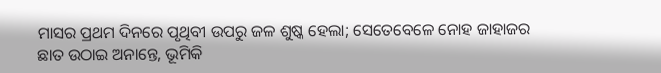ମାସର ପ୍ରଥମ ଦିନରେ ପୃଥିବୀ ଉପରୁ ଜଳ ଶୁଷ୍କ ହେଲା; ସେତେବେଳେ ନୋହ ଜାହାଜର ଛାତ ଉଠାଇ ଅନାନ୍ତେ, ଭୂମିକି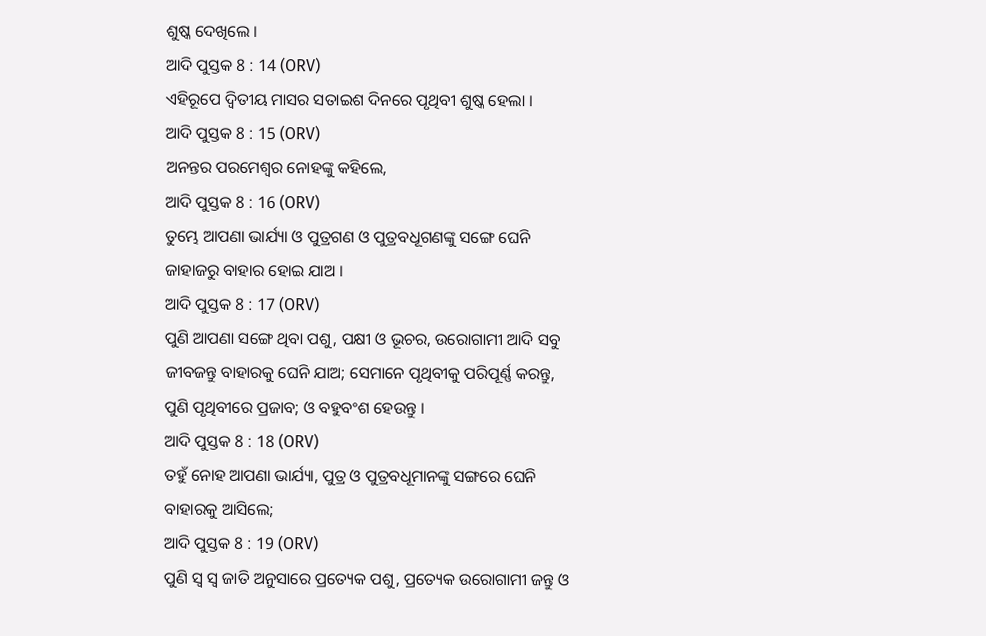ଶୁଷ୍କ ଦେଖିଲେ ।
ଆଦି ପୁସ୍ତକ 8 : 14 (ORV)
ଏହିରୂପେ ଦ୍ଵିତୀୟ ମାସର ସତାଇଶ ଦିନରେ ପୃଥିବୀ ଶୁଷ୍କ ହେଲା ।
ଆଦି ପୁସ୍ତକ 8 : 15 (ORV)
ଅନନ୍ତର ପରମେଶ୍ଵର ନୋହଙ୍କୁ କହିଲେ,
ଆଦି ପୁସ୍ତକ 8 : 16 (ORV)
ତୁମ୍ଭେ ଆପଣା ଭାର୍ଯ୍ୟା ଓ ପୁତ୍ରଗଣ ଓ ପୁତ୍ରବଧୂଗଣଙ୍କୁ ସଙ୍ଗେ ଘେନି ଜାହାଜରୁ ବାହାର ହୋଇ ଯାଅ ।
ଆଦି ପୁସ୍ତକ 8 : 17 (ORV)
ପୁଣି ଆପଣା ସଙ୍ଗେ ଥିବା ପଶୁ, ପକ୍ଷୀ ଓ ଭୂଚର, ଉରୋଗାମୀ ଆଦି ସବୁ ଜୀବଜନ୍ତୁ ବାହାରକୁ ଘେନି ଯାଅ; ସେମାନେ ପୃଥିବୀକୁ ପରିପୂର୍ଣ୍ଣ କରନ୍ତୁ, ପୁଣି ପୃଥିବୀରେ ପ୍ରଜାବ; ଓ ବହୁବଂଶ ହେଉନ୍ତୁ ।
ଆଦି ପୁସ୍ତକ 8 : 18 (ORV)
ତହୁଁ ନୋହ ଆପଣା ଭାର୍ଯ୍ୟା, ପୁତ୍ର ଓ ପୁତ୍ରବଧୂମାନଙ୍କୁ ସଙ୍ଗରେ ଘେନି ବାହାରକୁ ଆସିଲେ;
ଆଦି ପୁସ୍ତକ 8 : 19 (ORV)
ପୁଣି ସ୍ଵ ସ୍ଵ ଜାତି ଅନୁସାରେ ପ୍ରତ୍ୟେକ ପଶୁ, ପ୍ରତ୍ୟେକ ଉରୋଗାମୀ ଜନ୍ତୁ ଓ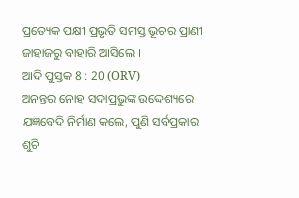ପ୍ରତ୍ୟେକ ପକ୍ଷୀ ପ୍ରଭୃତି ସମସ୍ତ ଭୂଚର ପ୍ରାଣୀ ଜାହାଜରୁ ବାହାରି ଆସିଲେ ।
ଆଦି ପୁସ୍ତକ 8 : 20 (ORV)
ଅନନ୍ତର ନୋହ ସଦାପ୍ରଭୁଙ୍କ ଉଦ୍ଦେଶ୍ୟରେ ଯଜ୍ଞବେଦି ନିର୍ମାଣ କଲେ, ପୁଣି ସର୍ବପ୍ରକାର ଶୁଚି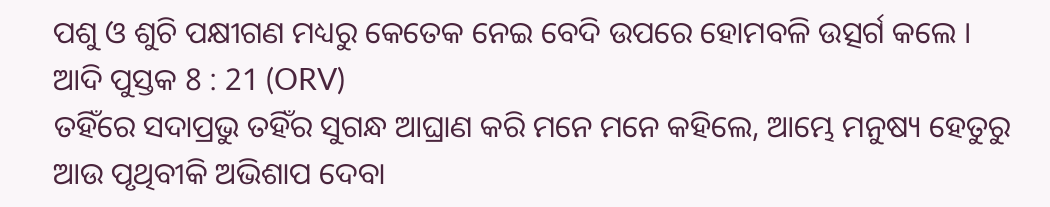ପଶୁ ଓ ଶୁଚି ପକ୍ଷୀଗଣ ମଧ୍ୟରୁ କେତେକ ନେଇ ବେଦି ଉପରେ ହୋମବଳି ଉତ୍ସର୍ଗ କଲେ ।
ଆଦି ପୁସ୍ତକ 8 : 21 (ORV)
ତହିଁରେ ସଦାପ୍ରଭୁ ତହିଁର ସୁଗନ୍ଧ ଆଘ୍ରାଣ କରି ମନେ ମନେ କହିଲେ, ଆମ୍ଭେ ମନୁଷ୍ୟ ହେତୁରୁ ଆଉ ପୃଥିବୀକି ଅଭିଶାପ ଦେବା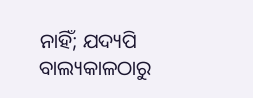ନାହିଁ; ଯଦ୍ୟପି ବାଲ୍ୟକାଳଠାରୁ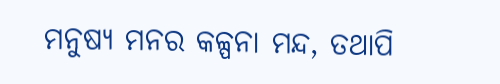ମନୁଷ୍ୟ ମନର କଳ୍ପନା ମନ୍ଦ, ତଥାପି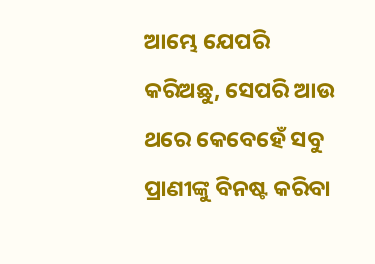ଆମ୍ଭେ ଯେପରି କରିଅଛୁ, ସେପରି ଆଉ ଥରେ କେବେହେଁ ସବୁ ପ୍ରାଣୀଙ୍କୁ ବିନଷ୍ଟ କରିବା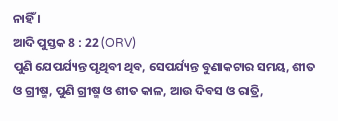ନାହିଁ ।
ଆଦି ପୁସ୍ତକ 8 : 22 (ORV)
ପୁଣି ଯେପର୍ଯ୍ୟନ୍ତ ପୃଥିବୀ ଥିବ, ସେପର୍ଯ୍ୟନ୍ତ ବୁଣାକଟାର ସମୟ, ଶୀତ ଓ ଗ୍ରୀଷ୍ମ, ପୁଣି ଗ୍ରୀଷ୍ମ ଓ ଶୀତ କାଳ, ଆଉ ଦିବସ ଓ ରାତ୍ରି,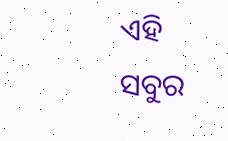ଏହି ସବୁର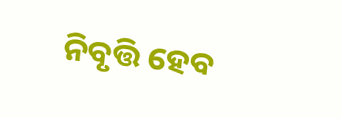ନିବୃତ୍ତି ହେବ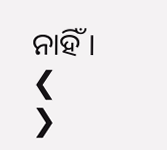ନାହିଁ ।
❮
❯